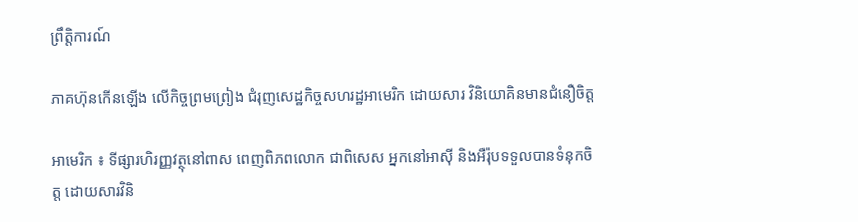ព្រឹត្តិការណ៍

ភាគហ៊ុនកើនឡើង លើកិច្ចព្រមព្រៀង ជំរុញសេដ្ឋកិច្ចសហរដ្ឋអាមេរិក ដោយសារ វិនិយោគិនមានជំនឿចិត្ត

អាមេរិក ៖ ទីផ្សារហិរញ្ញវត្ថុនៅពាស ពេញពិភពលោក ជាពិសេស អ្នកនៅអាស៊ី និងអឺរ៉ុបទទួលបានទំនុកចិត្ត ដោយសារវិនិ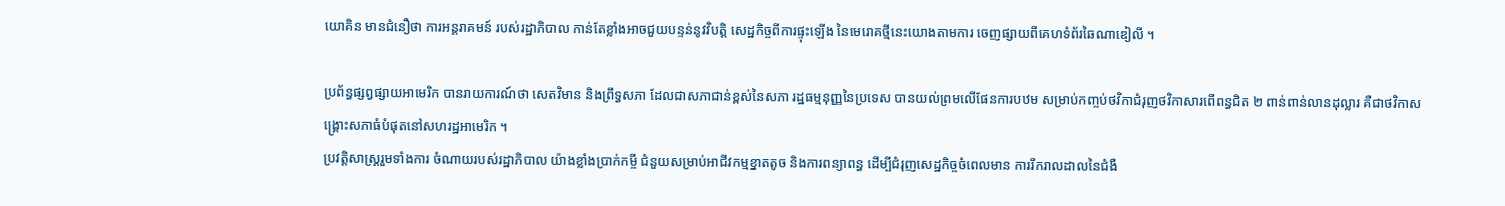យោគិន មានជំនឿថា ការអន្តរាគមន៍ របស់រដ្ឋាភិបាល កាន់តែខ្លាំងអាចជួយបន្ទន់នូវវិបត្តិ សេដ្ឋកិច្ចពីការផ្ទុះឡើង នៃមេរោគថ្មីនេះយោងតាមការ ចេញផ្សាយពីគេហទំព័រឆៃណាឌៀលី ។

ប្រព័ន្ធផ្សព្វផ្សាយអាមេរិក បានរាយការណ៍ថា សេតវិមាន និងព្រឹទ្ធសភា ដែលជាសភាជាន់ខ្ពស់នៃសភា រដ្ឋធម្មនុញ្ញនៃប្រទេស បានយល់ព្រមលើផែនការបឋម សម្រាប់កញ្ចប់ថវិកាជំរុញថវិកាសារពើពន្ធជិត ២ ពាន់ពាន់លានដុល្លារ គឺជាថវិកាសង្គ្រោះសភាធំបំផុតនៅសហរដ្ឋអាមេរិក ។
ប្រវត្តិសាស្រ្តរួមទាំងការ ចំណាយរបស់រដ្ឋាភិបាល យ៉ាងខ្លាំងប្រាក់កម្ចី ជំនួយសម្រាប់អាជីវកម្មខ្នាតតូច និងការពន្យាពន្ធ ដើម្បីជំរុញសេដ្ឋកិច្ចចំពេលមាន ការរីករាលដាលនៃជំងឺ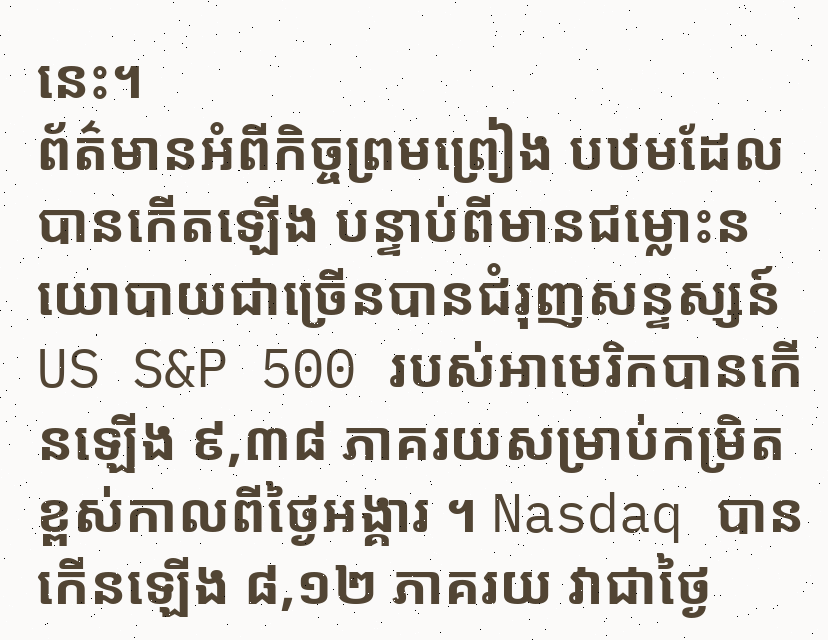នេះ។
ព័ត៌មានអំពីកិច្ចព្រមព្រៀង បឋមដែលបានកើតឡើង បន្ទាប់ពីមានជម្លោះនយោបាយជាច្រើនបានជំរុញសន្ទស្សន៍US S&P 500 របស់អាមេរិកបានកើនឡើង ៩,៣៨ ភាគរយសម្រាប់កម្រិត ខ្ពស់កាលពីថ្ងៃអង្គារ ។ Nasdaq បានកើនឡើង ៨,១២ ភាគរយ វាជាថ្ងៃ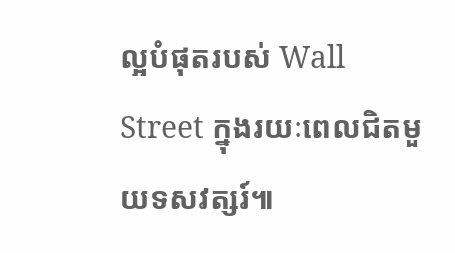ល្អបំផុតរបស់ Wall Street ក្នុងរយៈពេលជិតមួយទសវត្សរ៍៕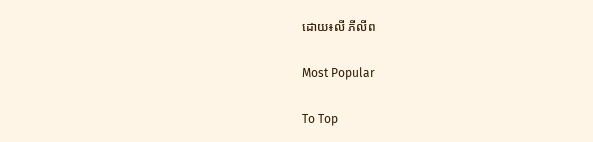ដោយ៖លី ភីលីព

Most Popular

To Top